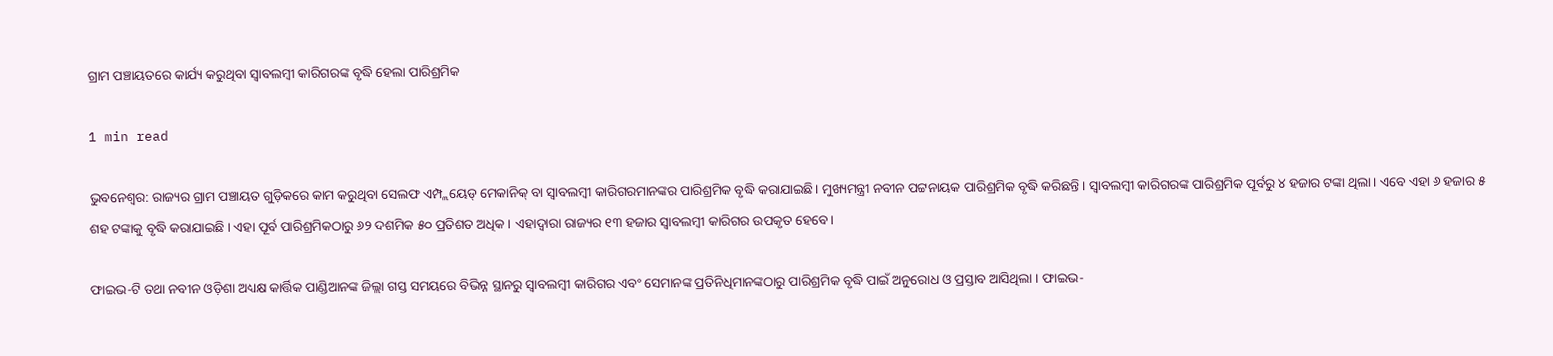ଗ୍ରାମ ପଞ୍ଚାୟତରେ କାର୍ଯ୍ୟ କରୁଥିବା ସ୍ବାବଲମ୍ବୀ କାରିଗରଙ୍କ ବୃଦ୍ଧି ହେଲା ପାରିଶ୍ରମିକ

1 min read

ଭୁବନେଶ୍ୱର: ରାଜ୍ୟର ଗ୍ରାମ ପଞ୍ଚାୟତ ଗୁଡ଼ିକରେ କାମ କରୁଥିବା ସେଲଫ ଏମ୍ପ୍ଲୟେଡ୍ ମେକାନିକ୍ ବା ସ୍ବାବଲମ୍ବୀ କାରିଗରମାନଙ୍କର ପାରିଶ୍ରମିକ ବୃଦ୍ଧି କରାଯାଇଛି। ମୁଖ୍ୟମନ୍ତ୍ରୀ ନବୀନ ପଟ୍ଟନାୟକ ପାରିଶ୍ରମିକ ବୃଦ୍ଧି କରିଛନ୍ତି । ସ୍ବାବଲମ୍ବୀ କାରିଗରଙ୍କ ପାରିଶ୍ରମିକ ପୂର୍ବରୁ ୪ ହଜାର ଟଙ୍କା ଥିଲା। ଏବେ ଏହା ୬ ହଜାର ୫ ଶହ ଟଙ୍କାକୁ ବୃଦ୍ଧି କରାଯାଇଛି । ଏହା ପୂର୍ବ ପାରିଶ୍ରମିକଠାରୁ ୬୨ ଦଶମିକ ୫୦ ପ୍ରତିଶତ ଅଧିକ । ଏହାଦ୍ବାରା ରାଜ୍ୟର ୧୩ ହଜାର ସ୍ବାବଲମ୍ବୀ କାରିଗର ଉପକୃତ ହେବେ।

ଫାଇଭ-ଟି ତଥା ନବୀନ ଓଡ଼ିଶା ଅଧ୍ୟକ୍ଷ କାର୍ତ୍ତିକ ପାଣ୍ଡିଆନଙ୍କ ଜିଲ୍ଲା ଗସ୍ତ ସମୟରେ ବିଭିନ୍ନ ସ୍ଥାନରୁ ସ୍ବାବଲମ୍ବୀ କାରିଗର ଏବଂ ସେମାନଙ୍କ ପ୍ରତିନିଧିମାନଙ୍କଠାରୁ ପାରିଶ୍ରମିକ ବୃଦ୍ଧି ପାଇଁ ଅନୁରୋଧ ଓ ପ୍ରସ୍ତାବ ଆସିଥିଲା । ଫାଇଭ-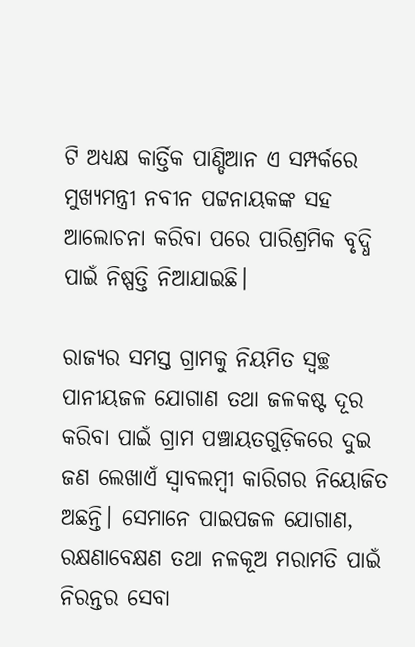ଟି ଅଧ୍ୟକ୍ଷ କାର୍ତ୍ତିକ ପାଣ୍ଡିଆନ ଏ ସମ୍ପର୍କରେ ମୁଖ୍ୟମନ୍ତ୍ରୀ ନବୀନ ପଟ୍ଟନାୟକଙ୍କ ସହ ଆଲୋଚନା କରିବା ପରେ ପାରିଶ୍ରମିକ ବୃଦ୍ଧି ପାଇଁ ନିଷ୍ପତ୍ତି ନିଆଯାଇଛି।

ରାଜ୍ୟର ସମସ୍ତ ଗ୍ରାମକୁ ନିୟମିତ ସ୍ଵଚ୍ଛ ପାନୀୟଜଳ ଯୋଗାଣ ତଥା ଜଳକଷ୍ଟ ଦୂର କରିବା ପାଇଁ ଗ୍ରାମ ପଞ୍ଚାୟତଗୁଡ଼ିକରେ ଦୁଇ ଜଣ ଲେଖାଏଁ ସ୍ବାବଲମ୍ବୀ କାରିଗର ନିୟୋଜିତ ଅଛନ୍ତି। ସେମାନେ ପାଇପଜଳ ଯୋଗାଣ, ରକ୍ଷଣାବେକ୍ଷଣ ତଥା ନଳକୂଅ ମରାମତି ପାଇଁ ନିରନ୍ତର ସେବା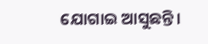ଯୋଗାଇ ଆସୁଛନ୍ତି।